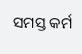ସମସ୍ତ କର୍ମ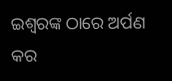ଇଶ୍ୱରଙ୍କ ଠାରେ ଅର୍ପଣ କର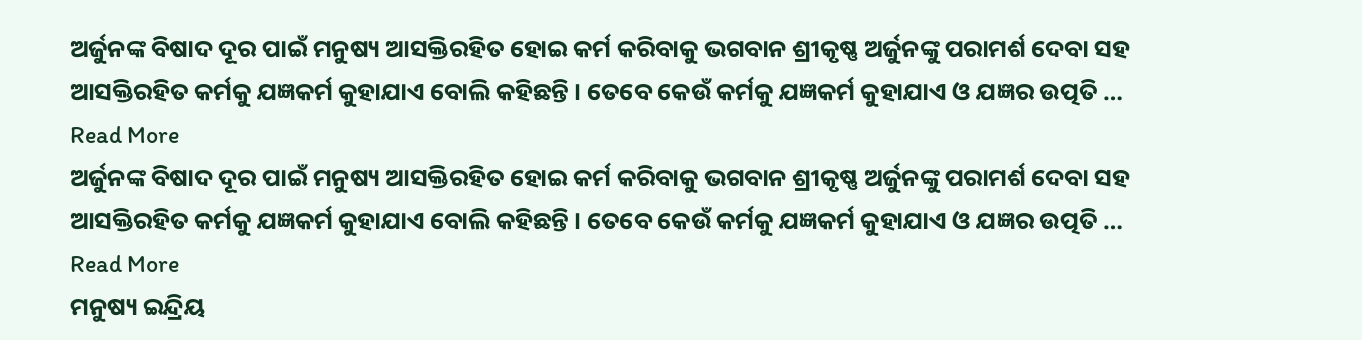ଅର୍ଜୁନଙ୍କ ବିଷାଦ ଦୂର ପାଇଁ ମନୁଷ୍ୟ ଆସକ୍ତିରହିତ ହୋଇ କର୍ମ କରିବାକୁ ଭଗବାନ ଶ୍ରୀକୃଷ୍ଣ ଅର୍ଜୁନଙ୍କୁ ପରାମର୍ଶ ଦେବା ସହ ଆସକ୍ତିରହିତ କର୍ମକୁ ଯଜ୍ଞକର୍ମ କୁହାଯାଏ ବୋଲି କହିଛନ୍ତି । ତେବେ କେଉଁ କର୍ମକୁ ଯଜ୍ଞକର୍ମ କୁହାଯାଏ ଓ ଯଜ୍ଞର ଉତ୍ପତି … Read More
ଅର୍ଜୁନଙ୍କ ବିଷାଦ ଦୂର ପାଇଁ ମନୁଷ୍ୟ ଆସକ୍ତିରହିତ ହୋଇ କର୍ମ କରିବାକୁ ଭଗବାନ ଶ୍ରୀକୃଷ୍ଣ ଅର୍ଜୁନଙ୍କୁ ପରାମର୍ଶ ଦେବା ସହ ଆସକ୍ତିରହିତ କର୍ମକୁ ଯଜ୍ଞକର୍ମ କୁହାଯାଏ ବୋଲି କହିଛନ୍ତି । ତେବେ କେଉଁ କର୍ମକୁ ଯଜ୍ଞକର୍ମ କୁହାଯାଏ ଓ ଯଜ୍ଞର ଉତ୍ପତି … Read More
ମନୁଷ୍ୟ ଇନ୍ଦ୍ରିୟ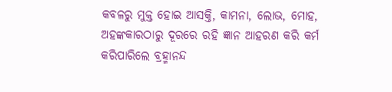କବଳରୁ ମୁକ୍ତ ହୋଇ ଆସକ୍ତି, କାମନା, ଲୋଭ, ମୋହ, ଅହଙ୍କକାରଠାରୁ ଦୂରରେ ରହି ଜ୍ଞାନ ଆହରଣ କରି କର୍ମ କରିପାରିଲେ ବ୍ରହ୍ମାନନ୍ଦ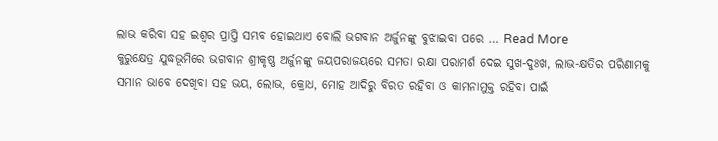ଲାଭ କରିବା ସହ ଇଶ୍ୱର ପ୍ରାପ୍ତି ସମ୍ଭବ ହୋଇଥାଏ ବୋଲି ଭଗବାନ ଅର୍ଜୁନଙ୍କୁ ବୁଝାଇବା ପରେ … Read More
କୁରୁକ୍ଷେତ୍ର ଯୁଦ୍ଧଭୂମିରେ ଭଗବାନ ଶ୍ରୀକୃଷ୍ଣ ଅର୍ଜୁନଙ୍କୁ ଜୟପରାଜୟରେ ସମତା ରକ୍ଷା ପରାମର୍ଶ ଦେଇ ସୁଖ-ଦୁଃଖ, ଲାଭ-କ୍ଷତିର ପରିଣାମକୁ ସମାନ ଭାବେ ଦେଖିବା ସହ ଭୟ, ଲୋଭ, କ୍ରୋଧ, ମୋହ ଆଦିରୁ ବିରତ ରହିବା ଓ କାମନାମୁକ୍ତ ରହିବା ପାଇଁ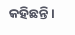କହିଛନ୍ତି ।